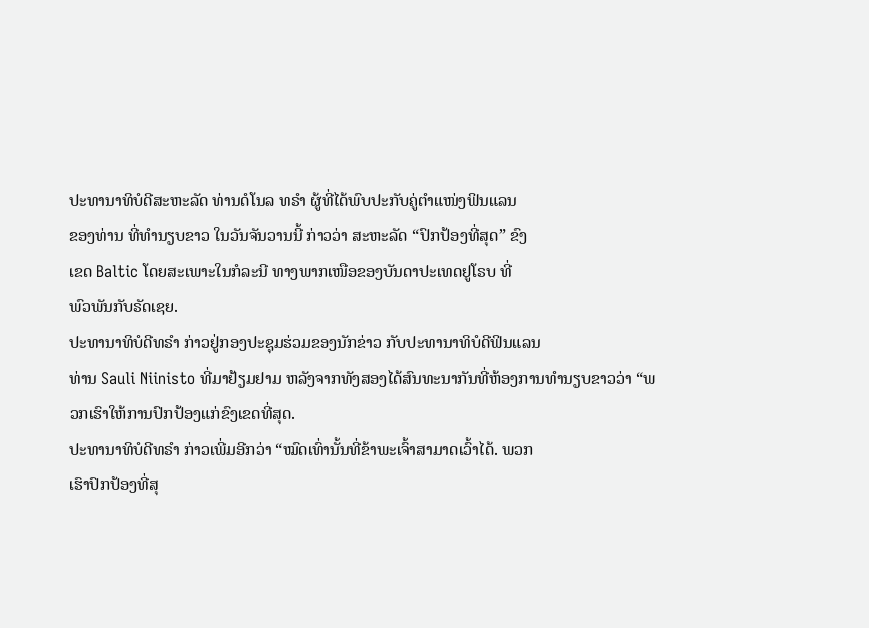ປະທານາທິບໍດີສະຫະລັດ ທ່ານດໍໂນລ ທຣໍາ ຜູ້ທີ່ໄດ້ພົບປະກັບຄູ່ຕຳແໜ່ງຟິນແລນ
ຂອງທ່ານ ທີ່ທຳນຽບຂາວ ໃນວັນຈັນວານນີ້ ກ່າວວ່າ ສະຫະລັດ “ປົກປ້ອງທີ່ສຸດ” ຂົງ
ເຂດ Baltic ໂດຍສະເພາະໃນກໍລະນີ ທາງພາກເໜືອຂອງບັນດາປະເທດຢູໂຣບ ທີ່
ພົວພັນກັບຣັດເຊຍ.
ປະທານາທິບໍດີທຣໍາ ກ່າວຢູ່ກອງປະຊຸມຮ່ວມຂອງນັກຂ່າວ ກັບປະທານາທິບໍດີຟິນແລນ
ທ່ານ Sauli Niinisto ທີ່ມາຢ້ຽມຢາມ ຫລັງຈາກທັງສອງໄດ້ສົນທະນາກັນທີ່ຫ້ອງການທຳນຽບຂາວວ່າ “ພວກເຮົາໃຫ້ການປົກປ້ອງແກ່ຂົງເຂດທີ່ສຸດ.
ປະທານາທິບໍດີທຣໍາ ກ່າວເພີ່ມອີກວ່າ “ໝົດເທົ່ານັ້ນທີ່ຂ້າພະເຈົ້າສາມາດເວົ້າໄດ້. ພວກ
ເຮົາປົກປ້ອງທີ່ສຸ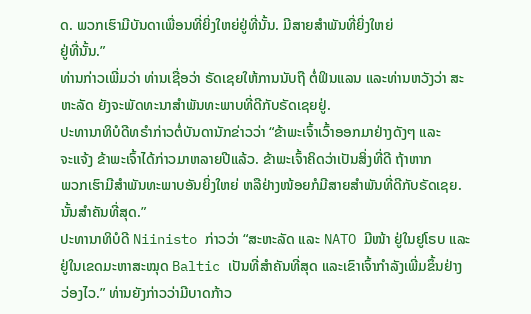ດ. ພວກເຮົາມີບັນດາເພື່ອນທີ່ຍິ່ງໃຫຍ່ຢູ່ທີ່ນັ້ນ. ມີສາຍສຳພັນທີ່ຍິ່ງໃຫຍ່
ຢູ່ທີ່ນັ້ນ.”
ທ່ານກ່າວເພີ່ມວ່າ ທ່ານເຊື່ອວ່າ ຣັດເຊຍໃຫ້ການນັບຖື ຕໍ່ຟິນແລນ ແລະທ່ານຫວັງວ່າ ສະຫະລັດ ຍັງຈະພັດທະນາສຳພັນທະພາບທີ່ດີກັບຣັດເຊຍຢູ່.
ປະທານາທິບໍດີທຣໍາກ່າວຕໍ່ບັນດານັກຂ່າວວ່າ “ຂ້າພະເຈົ້າເວົ້າອອກມາຢ່າງດັງໆ ແລະ
ຈະແຈ້ງ ຂ້າພະເຈົ້າໄດ້ກ່າວມາຫລາຍປີແລ້ວ. ຂ້າພະເຈົ້າຄິດວ່າເປັນສິ່ງທີ່ດີ ຖ້າຫາກ
ພວກເຮົາມີສຳພັນທະພາບອັນຍິ່ງໃຫຍ່ ຫລືຢ່າງໜ້ອຍກໍມີສາຍສຳພັນທີ່ດີກັບຣັດເຊຍ.
ນັ້ນສຳຄັນທີ່ສຸດ.”
ປະທານາທິບໍດີ Niinisto ກ່າວວ່າ “ສະຫະລັດ ແລະ NATO ມີໜ້າ ຢູ່ໃນຢູໂຣບ ແລະ
ຢູ່ໃນເຂດມະຫາສະໝຸດ Baltic ເປັນທີ່ສຳຄັນທີ່ສຸດ ແລະເຂົາເຈົ້າກຳລັງເພີ່ມຂຶ້ນຢ່າງ
ວ່ອງໄວ.” ທ່ານຍັງກ່າວວ່າມີບາດກ້າວ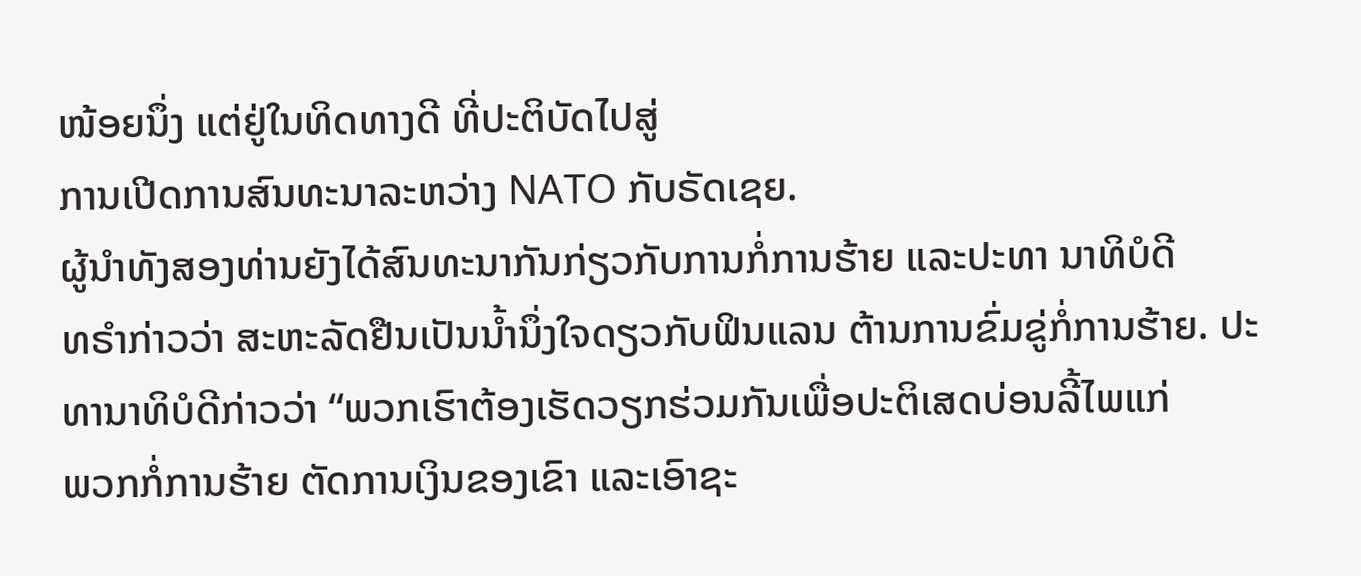ໜ້ອຍນຶ່ງ ແຕ່ຢູ່ໃນທິດທາງດີ ທີ່ປະຕິບັດໄປສູ່
ການເປີດການສົນທະນາລະຫວ່າງ NATO ກັບຣັດເຊຍ.
ຜູ້ນຳທັງສອງທ່ານຍັງໄດ້ສົນທະນາກັນກ່ຽວກັບການກໍ່ການຮ້າຍ ແລະປະທາ ນາທິບໍດີ
ທຣໍາກ່າວວ່າ ສະຫະລັດຢືນເປັນນໍ້ານຶ່ງໃຈດຽວກັບຟິນແລນ ຕ້ານການຂົ່ມຂູ່ກໍ່ການຮ້າຍ. ປະທານາທິບໍດີກ່າວວ່າ “ພວກເຮົາຕ້ອງເຮັດວຽກຮ່ວມກັນເພື່ອປະຕິເສດບ່ອນລີ້ໄພແກ່
ພວກກໍ່ການຮ້າຍ ຕັດການເງິນຂອງເຂົາ ແລະເອົາຊະ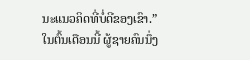ນະແນວຄິດທີ່ບໍ່ດີຂອງເຂົາ.”
ໃນຕົ້ນເດືອນນີ້ ຜູ້ຊາຍຄົນນຶ່ງ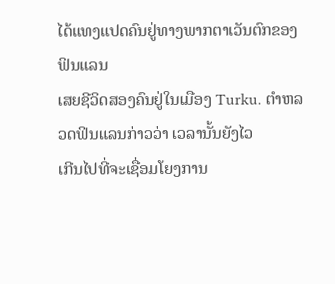ໄດ້ແທງແປດຄົນຢູ່ທາງພາກຕາເວັນຕົກຂອງຟິນແລນ
ເສຍຊີວິດສອງຄົນຢູ່ໃນເມືອງ Turku. ຕຳຫລວດຟິນແລນກ່າວວ່າ ເວລານັ້ນຍັງໄວ
ເກີນໄປທີ່ຈະເຊື່ອມໂຍງການ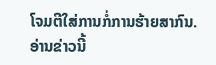ໂຈມຕີໃສ່ການກໍ່ການຮ້າຍສາກົນ.
ອ່ານຂ່າວນີ້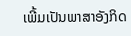ເພີ້ມເປັນພາສາອັງກິດ